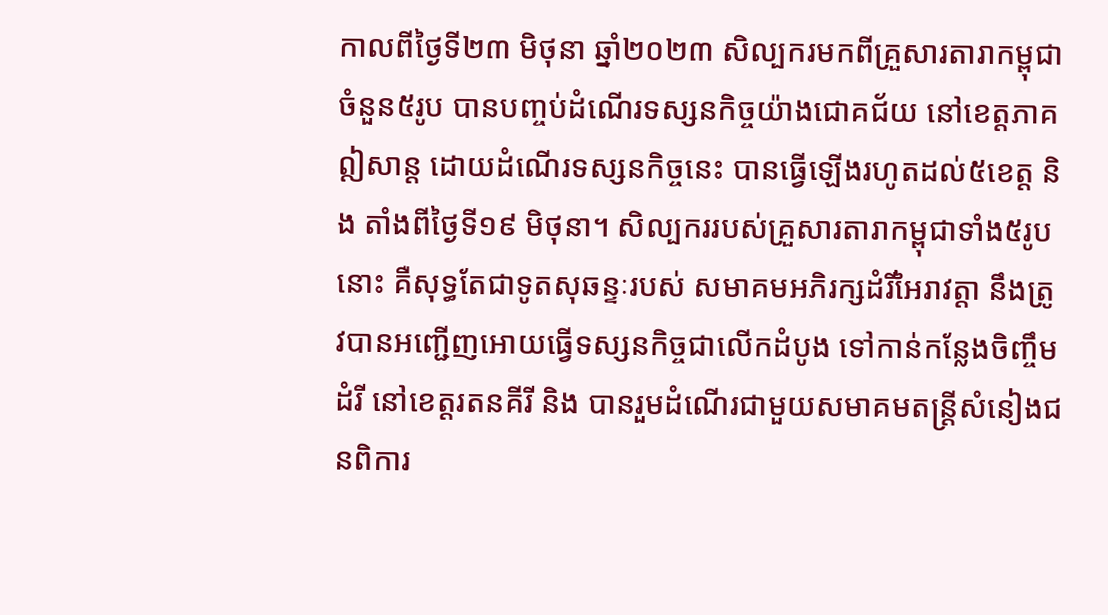កាលពីថ្ងៃទី២៣ មិថុនា ឆ្នាំ២០២៣ សិល្បករមកពីគ្រួសារតារាកម្ពុជាចំនួន៥រូប បានបញ្ចប់ដំណើរទស្សនកិច្ចយ៉ាងជោគជ័យ នៅខេត្តភាគឦសាន្ត ដោយដំណើរទស្សនកិច្ចនេះ បានធ្វើឡើងរហូតដល់៥ខេត្ត និង តាំងពីថ្ងៃទី១៩ មិថុនា។ សិល្បកររបស់គ្រួសារតារាកម្ពុជាទាំង៥រូបនោះ គឺសុទ្ធតែជាទូតសុឆន្ទៈរបស់ សមាគមអភិរក្សដំរីអៃរាវត្តា នឹងត្រូវបានអញ្ជើញអោយធ្វើទស្សនកិច្ចជាលើកដំបូង ទៅកាន់កន្លែងចិញ្ចឹមដំរី នៅខេត្តរតនគីរី និង បានរួមដំណើរជាមួយសមាគមតន្ត្រីសំនៀងជនពិការ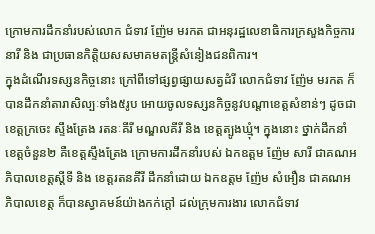ក្រោមការដឹកនាំរបស់លោក ជំទាវ ញ៉ែម មរកត ជាអនុរដ្ឋលេខាធិការក្រសួងកិច្ចការនារី និង ជាប្រធានកិត្តិយសសមាគមតន្ត្រីសំនៀងជនពិការ។
ក្នុងដំណើរទស្សនកិច្ចនោះ ក្រៅពីទៅផ្សព្វផ្សាយសត្វដំរី លោកជំទាវ ញ៉ែម មរកត ក៏បានដឹកនាំតារាសិល្បៈទាំង៥រូប អោយចូលទស្សនកិច្ចនូវបណ្ដាខេត្តសំខាន់ៗ ដូចជាខេត្តក្រចេះ ស្ទឹងត្រែង រតនៈគីរី មណ្ឌលគីរី និង ខេត្តត្បូងឃ្មុំ។ ក្នុងនោះ ថ្នាក់ដឹកនាំខេត្តចំនួន២ គឺខេត្តស្ទឹងត្រែង ក្រោមការដឹកនាំរបស់ ឯកឧត្តម ញ៉ែម សារី ជាគណអភិបាលខេត្តស្ដីទី និង ខេត្តរតនគីរី ដឹកនាំដោយ ឯកឧត្តម ញ៉ែម សំអឿន ជាគណអភិបាលខេត្ត ក៏បានស្វាគមន៍យ៉ាងកក់ក្ដៅ ដល់ក្រុមការងារ លោកជំទាវ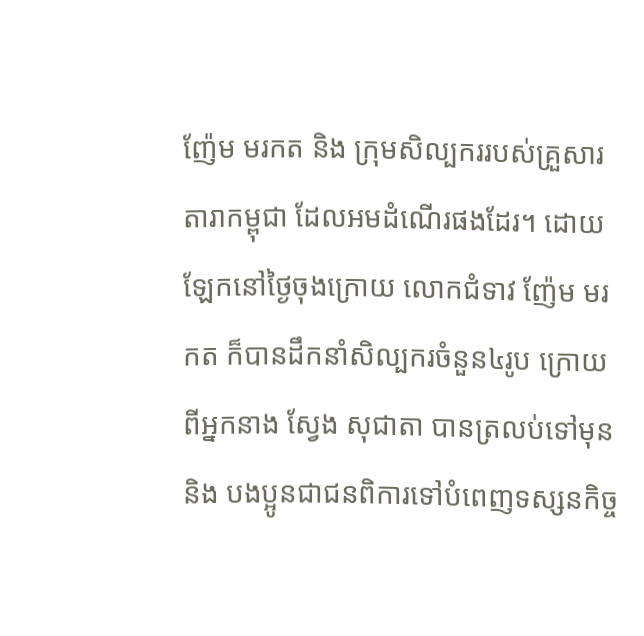ញ៉ែម មរកត និង ក្រុមសិល្បកររបស់គ្រួសារតារាកម្ពុជា ដែលអមដំណើរផងដែរ។ ដោយឡែកនៅថ្ងៃចុងក្រោយ លោកជំទាវ ញ៉ែម មរកត ក៏បានដឹកនាំសិល្បករចំនួន៤រូប ក្រោយពីអ្នកនាង ស្វែង សុជាតា បានត្រលប់ទៅមុន និង បងប្អូនជាជនពិការទៅបំពេញទស្សនកិច្ច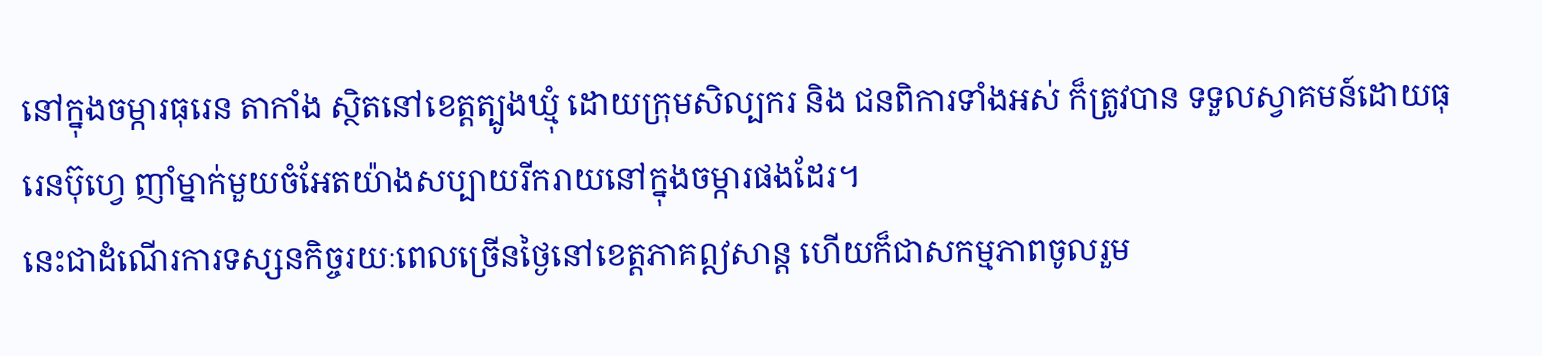នៅក្នុងចម្ការធុរេន តាកាំង ស្ថិតនៅខេត្តត្បូងឃ្មុំ ដោយក្រុមសិល្បករ និង ជនពិការទាំងអស់ ក៏ត្រូវបាន ទទួលស្វាគមន៍ដោយធុរេនប៊ុហ្វេ ញាំម្នាក់មួយចំអែតយ៉ាងសប្បាយរីករាយនៅក្នុងចម្ការផងដែរ។
នេះជាដំណើរការទស្សនកិច្ចរយៈពេលច្រើនថ្ងៃនៅខេត្តភាគឦសាន្ត ហើយក៏ជាសកម្មភាពចូលរួម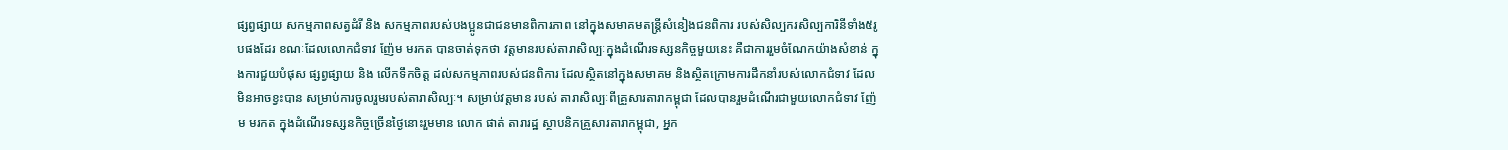ផ្សព្វផ្សាយ សកម្មភាពសត្វដំរី និង សកម្មភាពរបស់បងប្អូនជាជនមានពិការភាព នៅក្នុងសមាគមតន្ត្រីសំនៀងជនពិការ របស់សិល្បករសិល្បការិនីទាំង៥រូបផងដែរ ខណៈដែលលោកជំទាវ ញ៉ែម មរកត បានចាត់ទុកថា វត្តមានរបស់តារាសិល្បៈក្នុងដំណើរទស្សនកិច្ចមួយនេះ គឺជាការរួមចំណែកយ៉ាងសំខាន់ ក្នុងការជួយបំផុស ផ្សព្វផ្សាយ និង លើកទឹកចិត្ត ដល់សកម្មភាពរបស់ជនពិការ ដែលស្ថិតនៅក្នុងសមាគម និងស្ថិតក្រោមការដឹកនាំរបស់លោកជំទាវ ដែលមិនអាចខ្វះបាន សម្រាប់ការចូលរួមរបស់តារាសិល្បៈ។ សម្រាប់វត្តមាន របស់ តារាសិល្បៈពីគ្រួសារតារាកម្ពុជា ដែលបានរួមដំណើរជាមួយលោកជំទាវ ញ៉ែម មរកត ក្នុងដំណើរទស្សនកិច្ចច្រើនថ្ងៃនោះរួមមាន លោក ផាត់ តារារដ្ឋ ស្ថាបនិកគ្រួសារតារាកម្ពុជា, អ្នក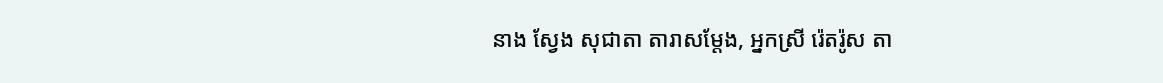នាង ស្វែង សុជាតា តារាសម្ដែង, អ្នកស្រី រ៉េតរ៉ូស តា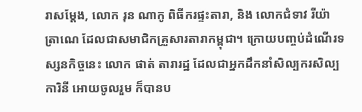រាសម្ដែង, លោក រុន ណាកូ ពិធីករផ្ទះតារា, និង លោកជំទាវ រីយ៉ាត្រាណេ ដែលជាសមាជិកគ្រួសារតារាកម្ពុជា។ ក្រោយបញ្ចប់ដំណើរទស្សនកិច្ចនេះ លោក ផាត់ តារារដ្ឋ ដែលជាអ្នកដឹកនាំសិល្បករសិល្បការិនី អោយចូលរួម ក៏បានប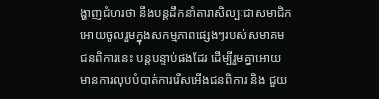ង្ហាញជំហរថា នឹងបន្តដឹកនាំតារាសិល្បៈជាសមាជិក អោយចូលរួមក្នុងសកម្មភាពផ្សេងៗរបស់សមាគមជនពិការនេះ បន្តបន្ទាប់ផងដែរ ដើម្បីរួមគ្នាអោយមានការលុបបំបាត់ការរើសអើងជនពិការ និង ជួយ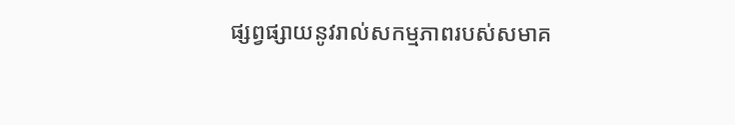ផ្សព្វផ្សាយនូវរាល់សកម្មភាពរបស់សមាគ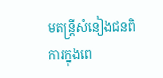មតន្ត្រីសំនៀងជនពិការក្នុងពេ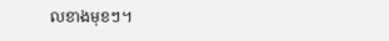លខាងមុខៗ។